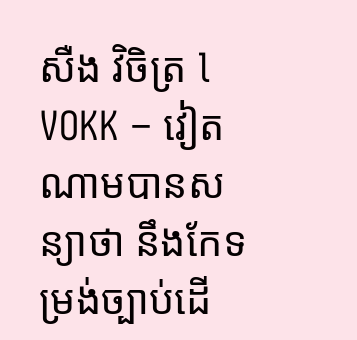សឺង វិចិត្រ l VOKK – វៀតណាមបានសន្យាថា នឹងកែទម្រង់ច្បាប់ដើ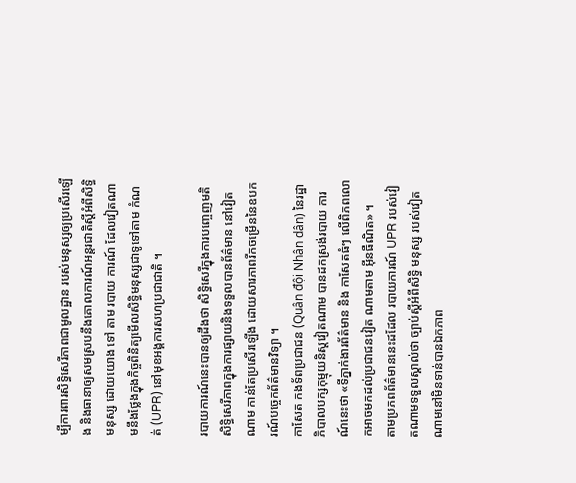ម្បីការពារសិទ្ធិសេរីភាពជាមូលដ្ឋាន របស់មនុស្សឲ្យប្រសើរឡើង និងធានាឲ្យសមស្របនឹងគោលការណ៍អន្តរជាតិស្ដីអំពីសិទ្ធិមនុស្ស ដោយយោង ទៅ តាម របាយ ការណ៍ ដែលវៀតណាមនឹងថ្លែងក្នុងកិច្ចពិនិត្យមើលសិទ្ធិមនុស្សជាទូទៅតាម កំណត់ (UPR) នៅមុខអង្គការសហប្រជាជាតិ ។

របាយការណ៍នេះបានឲ្យដឹងថា សិទ្ធិសេរីក្នុងការបញ្ចេញមតិសិទ្ធិសេរីភាពក្នុងការផ្សាយនិងទទួលបានព័ត៌មាន នៅវៀតណាម កាន់តែប្រសើរឡើង ដោយសារភាពរីកចម្រើននៃឧបករណ៍បច្ចេកព័ត៌មានវិទ្យា ។
កាសែត កងទ័ពប្រជាជន (Quân đội Nhân dân) នៃរដ្ឋាភិបាលបក្សកុម្មុយនិស្តវៀតណាម បានដកស្រង់របាយ ការណ៍នេះថា «ទីភ្នាក់ងារព័ត៌មាន និង កាសែតធំៗ លើពិភពលោកអាចមកដល់ប្រជាជនវៀត ណាមតាម អ៊ីនធឺណិត» ។
តាមប្រភពព័ត៌មាននេះដដែល របាយការណ៍ UPR របស់វៀតណាមទទួលស្គាល់ថា ច្បាប់ស្ដីអំពីសិទ្ធិ មនុស្ស របស់វៀតណាមនៅមិនទាន់បានឯកភាព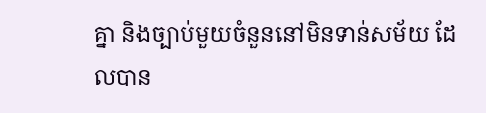គ្នា និងច្បាប់មួយចំនួននៅមិនទាន់សម័យ ដែលបាន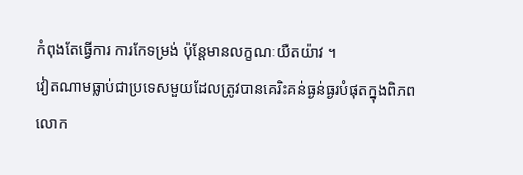កំពុងតែធ្វើការ ការកែទម្រង់ ប៉ុន្តែមានលក្ខណៈយឺតយ៉ាវ ។
វៀតណាមធ្លាប់ជាប្រទេសមួយដែលត្រូវបានគេរិះគន់ធ្ងន់ធ្ងរបំផុតក្នុងពិភពលោក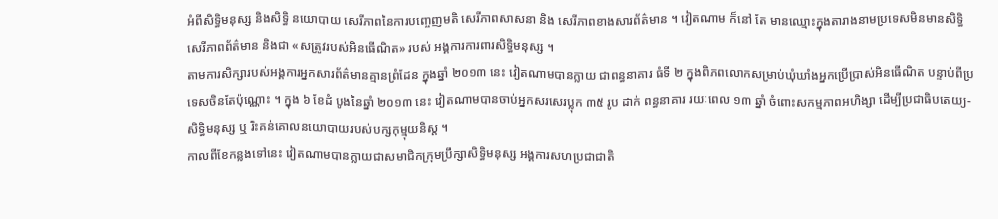អំពីសិទ្ធិមនុស្ស និងសិទ្ធិ នយោបាយ សេរីភាពនៃការបញ្ចេញមតិ សេរីភាពសាសនា និង សេរីភាពខាងសារព័ត៌មាន ។ វៀតណាម ក៏នៅ តែ មានឈ្មោះក្នុងតារាងនាមប្រទេសមិនមានសិទ្ធិសេរីភាពព័ត៌មាន និងជា «សត្រូវរបស់អិនធើណិត» របស់ អង្គការការពារសិទ្ធិមនុស្ស ។
តាមការសិក្សារបស់អង្គការអ្នកសារព័ត៌មានគ្មានព្រំដែន ក្នុងឆ្នាំ ២០១៣ នេះ វៀតណាមបានក្លាយ ជាពន្ធនាគារ ធំទី ២ ក្នុងពិភពលោកសម្រាប់ឃុំឃាំងអ្នកប្រើប្រាស់អិនធើណិត បន្ទាប់ពីប្រទេសចិនតែប៉ុណ្ណោះ ។ ក្នុង ៦ ខែដំ បូងនៃឆ្នាំ ២០១៣ នេះ វៀតណាមបានចាប់អ្នកសរសេរប្លុក ៣៥ រូប ដាក់ ពន្ធនាគារ រយៈពេល ១៣ ឆ្នាំ ចំពោះសកម្មភាពអហិង្សា ដើម្បីប្រជាធិបតេយ្យ-សិទ្ធិមនុស្ស ឬ រិះគន់គោលនយោបាយរបស់បក្សកុម្មុយនិស្ត ។
កាលពីខែកន្លងទៅនេះ វៀតណាមបានក្លាយជាសមាជិកក្រុមប្រឹក្សាសិទ្ធិមនុស្ស អង្គការសហប្រជាជាតិ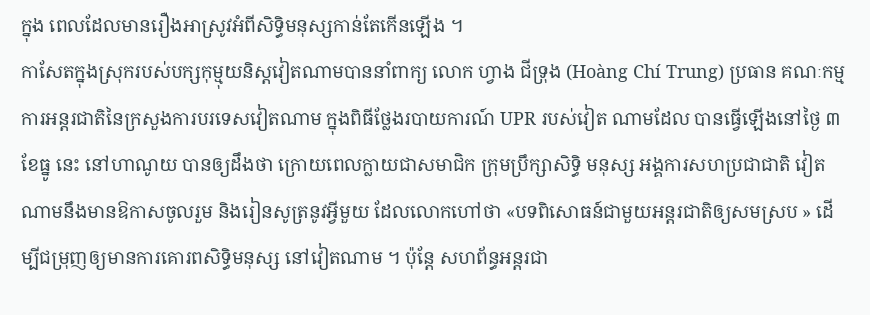ក្នុង ពេលដែលមានរឿងអាស្រូវអំពីសិទ្ធិមនុស្សកាន់តែកើនឡើង ។
កាសែតក្នុងស្រុករបស់បក្សកុម្មុយនិស្តវៀតណាមបាននាំពាក្យ លោក ហ្វាង ជីទ្រុង (Hoàng Chí Trung) ប្រធាន គណៈកម្មការអន្តរជាតិនៃក្រសួងការបរទេសវៀតណាម ក្នុងពិធីថ្លែងរបាយការណ៍ UPR របស់វៀត ណាមដែល បានធ្វើឡើងនៅថ្ងៃ ៣ ខែធ្នូ នេះ នៅហាណូយ បានឲ្យដឹងថា ក្រោយពេលក្លាយជាសមាជិក ក្រុមប្រឹក្សាសិទ្ធិ មនុស្ស អង្គការសហប្រជាជាតិ វៀតណាមនឹងមានឱកាសចូលរួម និងរៀនសូត្រនូវអ្វីមួយ ដែលលោកហៅថា «បទពិសោធន៍ជាមួយអន្តរជាតិឲ្យសមស្រប » ដើម្បីជម្រុញឲ្យមានការគោរពសិទ្ធិមនុស្ស នៅវៀតណាម ។ ប៉ុន្តែ សហព័ន្ធអន្តរជា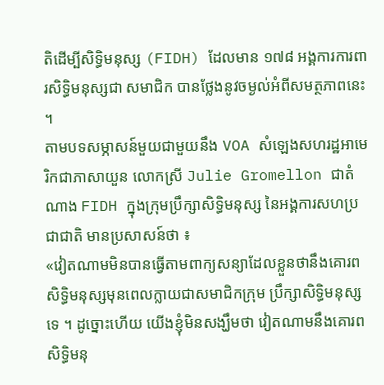តិដើម្បីសិទ្ធិមនុស្ស (FIDH) ដែលមាន ១៧៨ អង្គការការពារសិទ្ធិមនុស្សជា សមាជិក បានថ្លែងនូវចម្ងល់អំពីសមត្ថភាពនេះ ។
តាមបទសម្ភាសន៍មួយជាមួយនឹង VOA សំឡេងសហរដ្ឋអាមេរិកជាភាសាយួន លោកស្រី Julie Gromellon ជាតំណាង FIDH ក្នុងក្រុមប្រឹក្សាសិទ្ធិមនុស្ស នៃអង្គការសហប្រជាជាតិ មានប្រសាសន៍ថា ៖
«វៀតណាមមិនបានធ្វើតាមពាក្យសន្យាដែលខ្លួនថានឹងគោរពសិទ្ធិមនុស្សមុនពេលក្លាយជាសមាជិកក្រុម ប្រឹក្សាសិទ្ធិមនុស្សទេ ។ ដូច្នោះហើយ យើងខ្ញុំមិនសង្ឃឹមថា វៀតណាមនឹងគោរពសិទ្ធិមនុ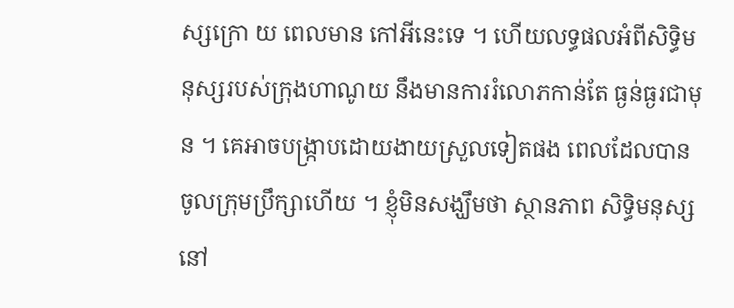ស្សក្រោ យ ពេលមាន កៅអីនេះទេ ។ ហើយលទ្ធផលអំពីសិទ្ធិមនុស្សរបស់ក្រុងហាណូយ នឹងមានការរំលោភកាន់តែ ធ្ងន់ធ្ងរជាមុន ។ គេអាចបង្ក្រាបដោយងាយស្រួលទៀតផង ពេលដែលបានចូលក្រុមប្រឹក្សាហើយ ។ ខ្ញុំមិនសង្ឃឹមថា ស្ថានភាព សិទ្ធិមនុស្ស នៅ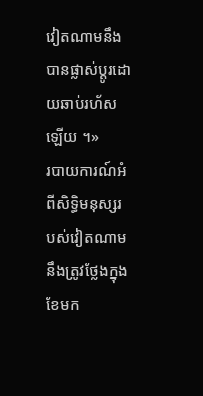វៀតណាមនឹងបានផ្លាស់ប្ដូរដោយឆាប់រហ័សឡើយ ។»
របាយការណ៍អំពីសិទ្ធិមនុស្សរបស់វៀតណាមនឹងត្រូវថ្លែងក្នុង ខែមក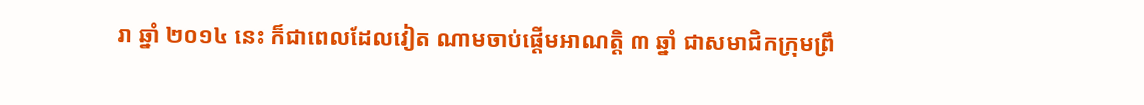រា ឆ្នាំ ២០១៤ នេះ ក៏ជាពេលដែលវៀត ណាមចាប់ផ្ដើមអាណត្តិ ៣ ឆ្នាំ ជាសមាជិកក្រុមព្រឹ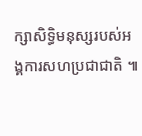ក្សាសិទ្ធិមនុស្សរបស់អង្គការសហប្រជាជាតិ ៕